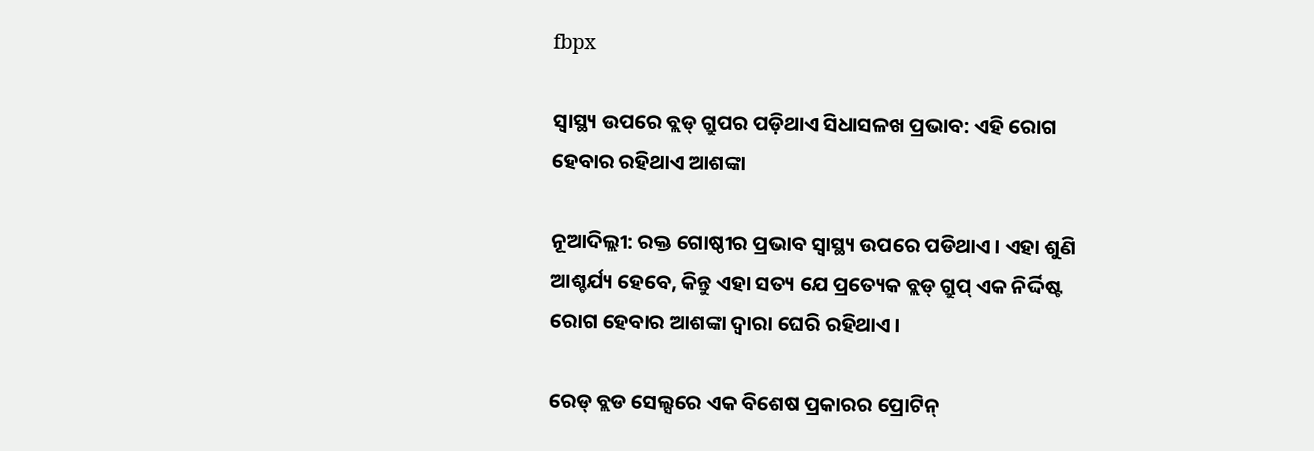fbpx

ସ୍ୱାସ୍ଥ୍ୟ ଉପରେ ବ୍ଲଡ୍ ଗ୍ରୁପର ପଡ଼ିଥାଏ ସିଧାସଳଖ ପ୍ରଭାବ: ଏହି ରୋଗ ହେବାର ରହିଥାଏ ଆଶଙ୍କା

ନୂଆଦିଲ୍ଲୀ: ରକ୍ତ ଗୋଷ୍ଠୀର ପ୍ରଭାବ ସ୍ୱାସ୍ଥ୍ୟ ଉପରେ ପଡିଥାଏ । ଏହା ଶୁଣି ଆଶ୍ଚର୍ଯ୍ୟ ହେବେ, କିନ୍ତୁ ଏହା ସତ୍ୟ ଯେ ପ୍ରତ୍ୟେକ ବ୍ଲଡ୍ ଗ୍ରୁପ୍ ଏକ ନିର୍ଦ୍ଦିଷ୍ଟ ରୋଗ ହେବାର ଆଶଙ୍କା ଦ୍ୱାରା ଘେରି ରହିଥାଏ ।

ରେଡ୍ ବ୍ଲଡ ସେଲ୍ସରେ ଏକ ବିଶେଷ ପ୍ରକାରର ପ୍ରୋଟିନ୍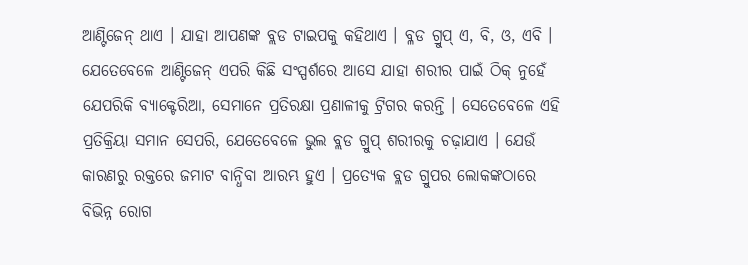ଆଣ୍ଟିଜେନ୍ ଥାଏ । ଯାହା ଆପଣଙ୍କ ବ୍ଲଡ ଟାଇପକୁ କହିଥାଏ । ବ୍ଳଡ ଗ୍ରୁପ୍ ଏ, ବି, ଓ, ଏବି । ଯେତେବେଳେ ଆଣ୍ଟିଜେନ୍ ଏପରି କିଛି ସଂସ୍ପର୍ଶରେ ଆସେ ଯାହା ଶରୀର ପାଇଁ ଠିକ୍ ନୁହେଁ ଯେପରିକି ବ୍ୟାକ୍ଟେରିଆ, ସେମାନେ ପ୍ରତିରକ୍ଷା ପ୍ରଣାଳୀକୁ ଟ୍ରିଗର କରନ୍ତି । ସେତେବେଳେ ଏହି ପ୍ରତିକ୍ରିୟା ସମାନ ସେପରି, ଯେତେବେଳେ ଭୁଲ ବ୍ଲଡ ଗ୍ରୁପ୍ ଶରୀରକୁ ଚଢ଼ାଯାଏ । ଯେଉଁ କାରଣରୁ ରକ୍ତରେ ଜମାଟ ବାନ୍ଧିବା ଆରମ୍ଭ ହୁଏ । ପ୍ରତ୍ୟେକ ବ୍ଲଡ ଗ୍ରୁପର ଲୋକଙ୍କଠାରେ ବିଭିନ୍ନ ରୋଗ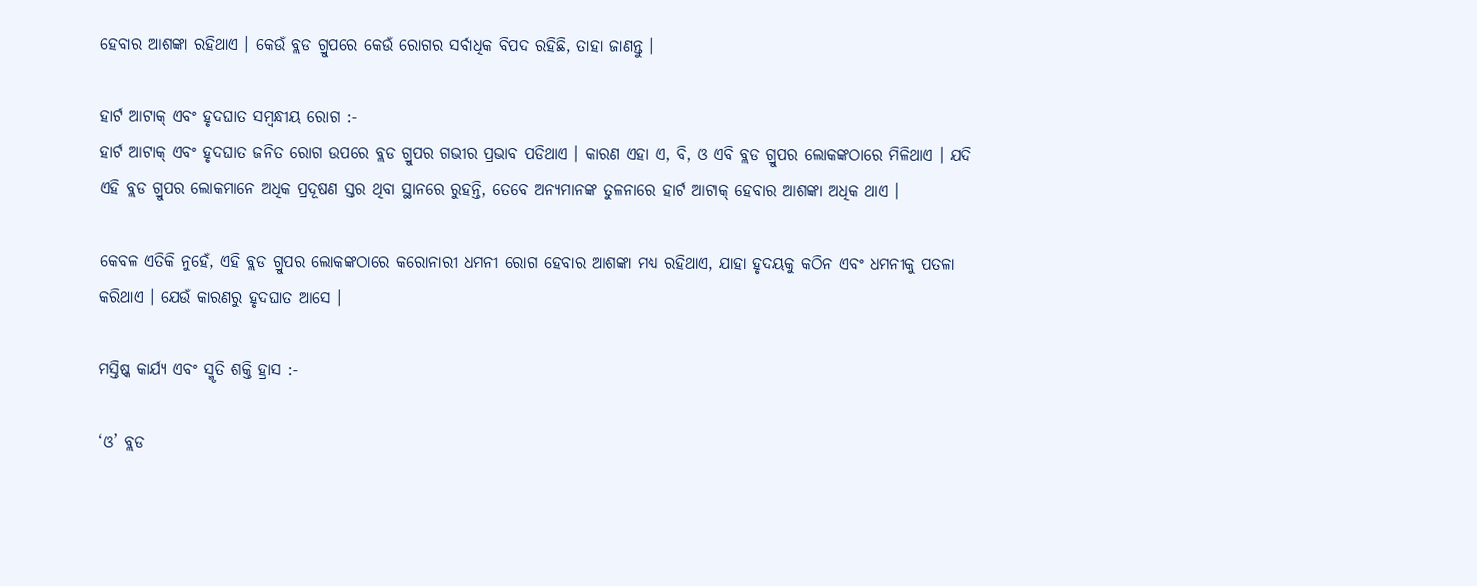ହେବାର ଆଶଙ୍କା ରହିଥାଏ । କେଉଁ ବ୍ଲଡ ଗ୍ରୁପରେ କେଉଁ ରୋଗର ସର୍ବାଧିକ ବିପଦ ରହିଛି, ତାହା ଜାଣନ୍ତୁ ।

ହାର୍ଟ ଆଟାକ୍ ଏବଂ ହୃଦଘାତ ସମ୍ବନ୍ଧୀୟ ରୋଗ :-
ହାର୍ଟ ଆଟାକ୍ ଏବଂ ହୃଦଘାତ ଜନିତ ରୋଗ ଉପରେ ବ୍ଲଡ ଗ୍ରୁପର ଗଭୀର ପ୍ରଭାବ ପଡିଥାଏ । କାରଣ ଏହା ଏ, ବି, ଓ ଏବି ବ୍ଲଡ ଗ୍ରୁପର ଲୋକଙ୍କଠାରେ ମିଳିଥାଏ । ଯଦି ଏହି ବ୍ଲଡ ଗ୍ରୁପର ଲୋକମାନେ ଅଧିକ ପ୍ରଦୂଷଣ ସ୍ତର ଥିବା ସ୍ଥାନରେ ରୁହନ୍ତି, ତେବେ ଅନ୍ୟମାନଙ୍କ ତୁଳନାରେ ହାର୍ଟ ଆଟାକ୍ ହେବାର ଆଶଙ୍କା ଅଧିକ ଥାଏ ।

କେବଳ ଏତିକି ନୁହେଁ, ଏହି ବ୍ଲଡ ଗ୍ରୁପର ଲୋକଙ୍କଠାରେ କରୋନାରୀ ଧମନୀ ରୋଗ ହେବାର ଆଶଙ୍କା ମଧ୍ୟ ରହିଥାଏ, ଯାହା ହୃଦୟକୁ କଠିନ ଏବଂ ଧମନୀକୁ ପତଳା କରିଥାଏ । ଯେଉଁ କାରଣରୁ ହୃଦଘାତ ଆସେ ।

ମସ୍ତିଷ୍କ କାର୍ଯ୍ୟ ଏବଂ ସ୍ମୃତି ଶକ୍ତି ହ୍ରାସ :-

‘ଓ’ ବ୍ଲଡ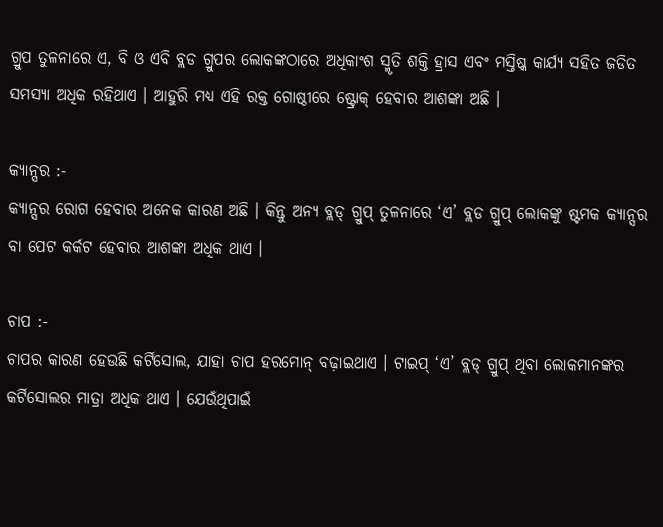ଗ୍ରୁପ ତୁଳନାରେ ଏ, ବି ଓ ଏବି ବ୍ଲଡ ଗ୍ରୁପର ଲୋକଙ୍କଠାରେ ଅଧିକାଂଶ ସ୍ମୃତି ଶକ୍ତି ହ୍ରାସ ଏବଂ ମସ୍ତିଷ୍କ କାର୍ଯ୍ୟ ସହିତ ଜଡିତ ସମସ୍ୟା ଅଧିକ ରହିଥାଏ । ଆହୁରି ମଧ୍ୟ ଏହି ରକ୍ତ ଗୋଷ୍ଠୀରେ ଷ୍ଟ୍ରୋକ୍ ହେବାର ଆଶଙ୍କା ଅଛି ।

କ୍ୟାନ୍ସର :-
କ୍ୟାନ୍ସର ରୋଗ ହେବାର ଅନେକ କାରଣ ଅଛି । କିନ୍ତୁ ଅନ୍ୟ ବ୍ଲଡ୍ ଗ୍ରୁପ୍ ତୁଳନାରେ ‘ଏ’ ବ୍ଲଡ ଗ୍ରୁପ୍ ଲୋକଙ୍କୁ ଷ୍ଟମକ କ୍ୟାନ୍ସର ବା ପେଟ କର୍କଟ ହେବାର ଆଶଙ୍କା ଅଧିକ ଥାଏ ।

ଚାପ :-
ଚାପର କାରଣ ହେଉଛି କର୍ଟିସୋଲ, ଯାହା ଚାପ ହରମୋନ୍ ବଢ଼ାଇଥାଏ । ଟାଇପ୍ ‘ଏ’ ବ୍ଲଡ୍ ଗ୍ରୁପ୍ ଥିବା ଲୋକମାନଙ୍କର କର୍ଟିସୋଲର ମାତ୍ରା ଅଧିକ ଥାଏ । ଯେଉଁଥିପାଇଁ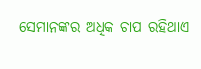ସେମାନଙ୍କର ଅଧିକ ଚାପ ରହିଥାଏ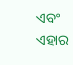ଏବଂ ଏହାର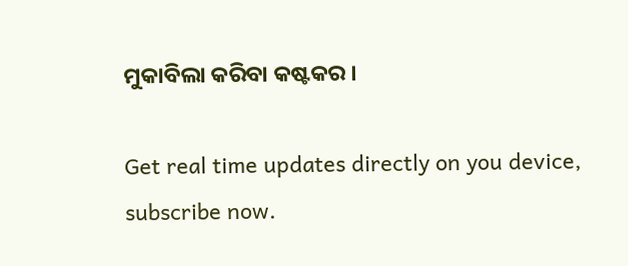ମୁକାବିଲା କରିବା କଷ୍ଟକର ।

Get real time updates directly on you device, subscribe now.